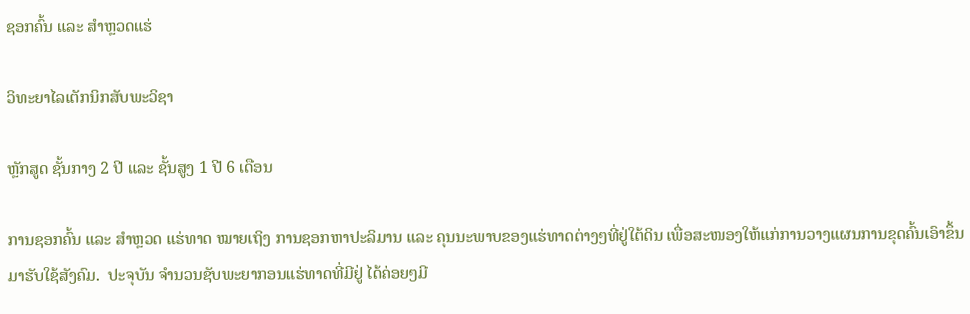ຊອກຄົ້ນ ແລະ ສໍາຫຼວດແຮ່

ວິທະຍາໄລເຕັກນິກສັບພະວິຊາ

ຫຼັກສູດ ຊັ້ນກາງ 2 ປີ ແລະ ຊັ້ນສູງ 1 ປີ 6 ເດືອນ

ການຊອກຄົ້ນ ແລະ ສໍາຫຼວດ ແຮ່ທາດ ໝາຍເຖິງ ການຊອກຫາປະລິມານ ແລະ ຄຸນນະພາບຂອງແຮ່ທາດຕ່າງໆທີ່ຢູ່ໃຕ້ດິນ ເພື່ອສະໜອງໃຫ້ແກ່ການວາງແຜນການຂຸດຄົ້ນເອົາຂຶ້ນມາຮັບໃຊ້ສັງຄົມ.  ປະຈຸບັນ ຈໍານວນຊັບພະຍາກອນແຮ່ທາດທີ່ມີຢູ່ ໄດ້ຄ່ອຍໆມີ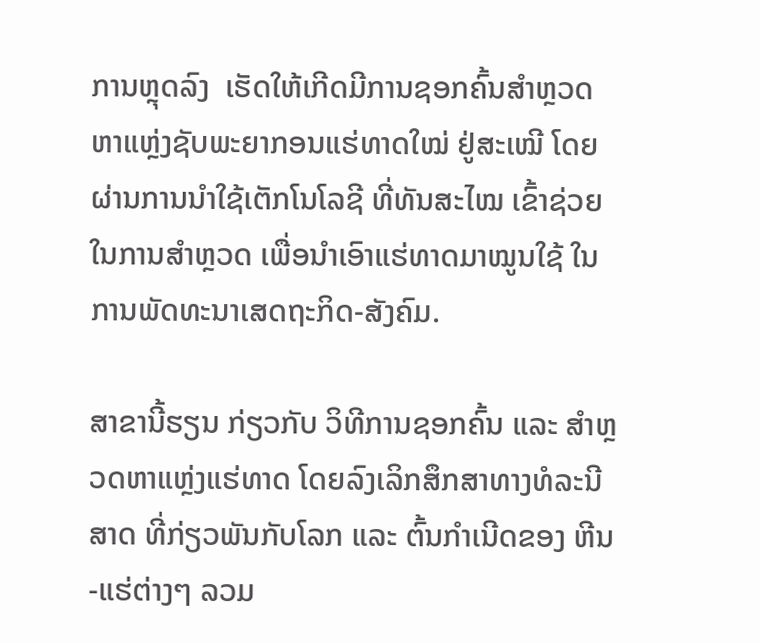ການຫຼຸດລົງ  ເຮັດໃຫ້ເກີດມີການຊອກຄົ້ນສໍາຫຼວດ ຫາແຫຼ່ງຊັບພະຍາກອນແຮ່ທາດໃໝ່ ຢູ່ສະເໝີ ໂດຍຜ່ານການນໍາໃຊ້ເຕັກໂນໂລຊີ ທີ່ທັນສະໄໝ ເຂົ້າຊ່ວຍໃນການສໍາຫຼວດ ເພື່ອນໍາເອົາແຮ່ທາດມາໝູນໃຊ້ ໃນການພັດທະນາເສດຖະກິດ-ສັງຄົມ.

ສາຂານີ້ຮຽນ ກ່ຽວກັບ ວິທີການຊອກຄົ້ນ ແລະ ສໍາຫຼວດຫາແຫຼ່ງແຮ່ທາດ ໂດຍລົງເລິກສຶກສາທາງທໍລະນີສາດ ທີ່ກ່ຽວພັນກັບໂລກ ແລະ ຕົ້ນກໍາເນີດຂອງ ຫີນ-ແຮ່ຕ່າງໆ ລວມ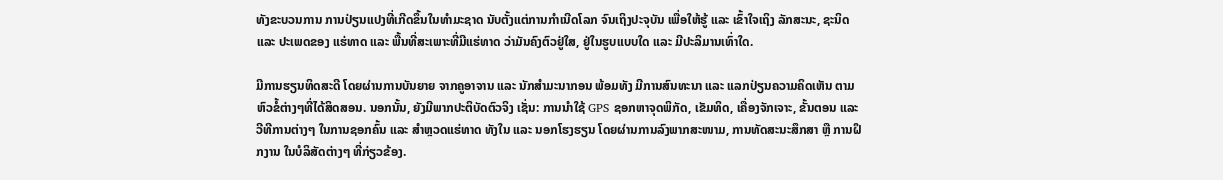ທັງຂະບວນການ ການປ່ຽນແປງທີ່ເກີດຂຶ້ນໃນທໍາມະຊາດ ນັບຕັ້ງແຕ່ການກໍາເນີດໂລກ ຈົນເຖິງປະຈຸບັນ ເພື່ອໃຫ້ຮູ້ ແລະ ເຂົ້າໃຈເຖິງ ລັກສະນະ, ຊະນິດ ແລະ ປະເພດຂອງ ແຮ່ທາດ ແລະ ພື້ນທີ່ສະເພາະທີ່ມີແຮ່ທາດ ວ່າມັນຄົງຕົວຢູ່ໃສ, ຢູ່ໃນຮູບແບບໃດ ແລະ ມີປະລິມານເທົ່າໃດ.

ມີການຮຽນທິດສະດີ ໂດຍຜ່ານການບັນຍາຍ ຈາກຄູອາຈານ ແລະ ນັກສໍາມະນາກອນ ພ້ອມທັງ ມີການສົນທະນາ ແລະ ແລກປ່ຽນຄວາມຄິດເຫັນ ຕາມຫົວຂໍ້ຕ່າງໆທີ່ໄດ້ສິດສອນ. ນອກນັ້ນ, ຍັງມີພາກປະຕິບັດຕົວຈິງ ເຊັ່ນ: ການນໍາໃຊ້ GPS ຊອກຫາຈຸດພິກັດ, ເຂັມທິດ, ເຄື່ອງຈັກເຈາະ, ຂັ້ນຕອນ ແລະ ວີທີການຕ່າງໆ ໃນການຊອກຄົ້ນ ແລະ ສໍາຫຼວດແຮ່ທາດ ທັງໃນ ແລະ ນອກໂຮງຮຽນ ໂດຍຜ່ານການລົງພາກສະໜາມ, ການທັດສະນະສຶກສາ ຫຼື ການຝຶກງານ ໃນບໍລິສັດຕ່າງໆ ທີ່ກ່ຽວຂ້ອງ.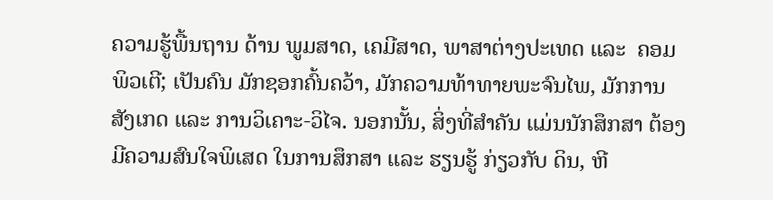ຄວາມຮູ້ພື້ນຖານ ດ້ານ ພູມສາດ, ເຄມີສາດ, ພາສາຕ່າງປະເທດ ແລະ  ຄອມພິວເຕີ; ເປັນຄົນ ມັກຊອກຄົ້ນຄວ້າ, ມັກຄວາມທ້າທາຍພະຈົນໄພ, ມັກການສັງເກດ ແລະ ການວິເຄາະ-ວິໄຈ. ນອກນັ້ນ, ສິ່ງທີ່ສໍາຄັນ ແມ່ນນັກສຶກສາ ຕ້ອງມີຄວາມສົນໃຈພິເສດ ໃນການສຶກສາ ແລະ ຮຽນຮູ້ ກ່ຽວກັບ ດິນ, ຫີ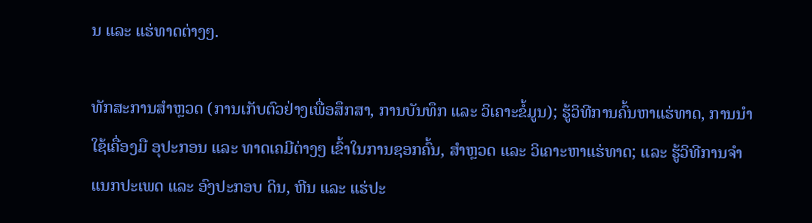ນ ແລະ ແຮ່ທາດຕ່າງໆ.

ທັກສະການສຳຫຼວດ (ການເກັບຕົວຢ່າງເພື່ອສຶກສາ, ການບັນທຶກ ແລະ ວິເຄາະຂໍ້ມູນ); ຮູ້ວິທີການຄົ້ນຫາແຮ່ທາດ, ການນໍາໃຊ້ເຄື່ອງມື ອຸປະກອນ ແລະ ທາດເຄມີຕ່າງໆ ເຂົ້າໃນການຊອກຄົ້ນ, ສໍາຫຼວດ ແລະ ວິເຄາະຫາແຮ່ທາດ; ແລະ ຮູ້ວິທີການຈໍາແນກປະເພດ ແລະ ອົງປະກອບ ດິນ, ຫີນ ແລະ ແຮ່ປະ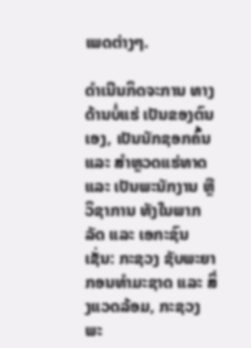ເພດຕ່າງໆ.

ດໍາເນີນກິດຈະການ ທາງດ້ານບໍ່ແຮ່ ເປັນຂອງຕົນເອງ, ເປັນນັກຊອກຄົ້ນ ແລະ ສໍາຫຼວດແຮ່ທາດ ແລະ ເປັນພະນັກງານ ຫຼື ວິຊາການ ທັງໃນພາກລັດ ແລະ ເອກະຊົນ ເຊັ່ນ: ກະຊວງ ຊັບພະຍາກອນທໍາມະຊາດ ແລະ ສິ່ງແວດລ້ອມ, ກະຊວງ ພະ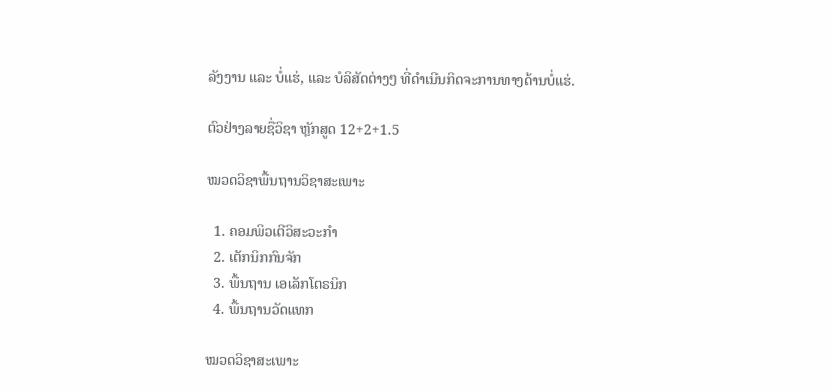ລັງງານ ແລະ ບໍ່ແຮ່, ແລະ ບໍລິສັດຕ່າງໆ ທີ່ດໍາເນີນກິດຈະການທາງດ້ານບໍ່ແຮ່.

ຕົວຢ່າງລາຍຊື່ວິຊາ ຫຼັກສູດ 12+2+1.5

ໝວດວິຊາພື້ນຖານວິຊາສະເພາະ

  1. ຄອມພິວເຕີວິສະວະກໍາ
  2. ເຕັກນິກກົນຈັກ
  3. ພື້ນຖານ ເອເລັກໂຕຣນິກ
  4. ພື້ນຖານວັດແທກ

ໝວດວິຊາສະເພາະ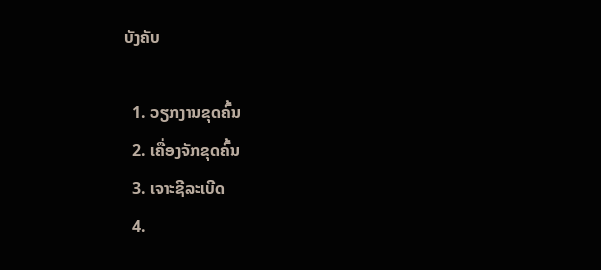ບັງຄັບ

  1. ວຽກງານຂຸດຄົ້ນ
  2. ເຄື່ອງຈັກຂຸດຄົ້ນ
  3. ເຈາະຊີລະເບີດ
  4.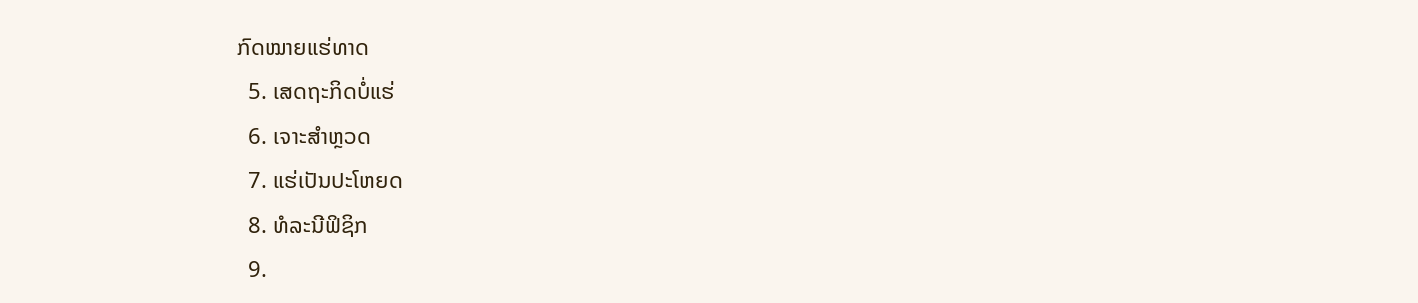ກົດໝາຍແຮ່ທາດ
  5. ເສດຖະກິດບໍ່ແຮ່
  6. ເຈາະສໍາຫຼວດ
  7. ແຮ່ເປັນປະໂຫຍດ
  8. ທໍລະນີຟິຊິກ
  9.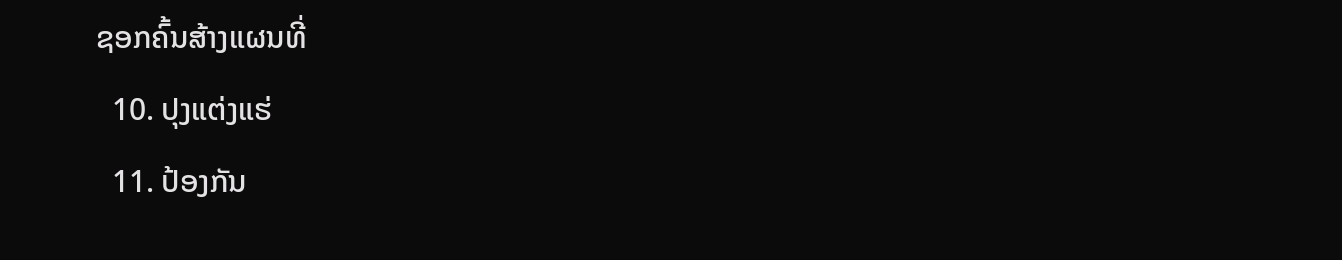ຊອກຄົ້ນສ້າງແຜນທີ່
  10. ປຸງແຕ່ງແຮ່
  11. ປ້ອງກັນ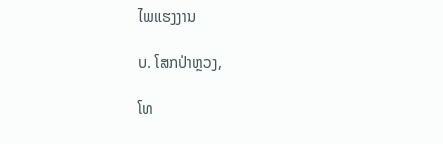ໄພແຮງງານ

ບ. ໂສກປ່າຫຼວງ,

ໂທ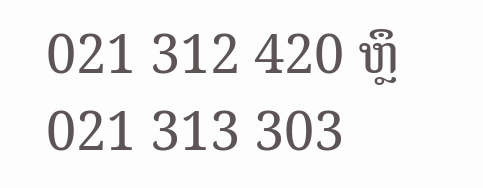021 312 420 ຫຼຶ 021 313 303